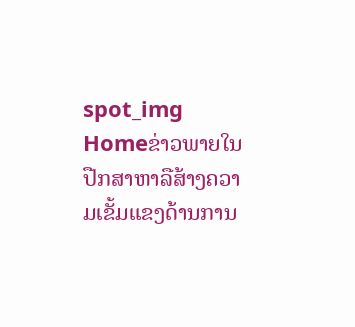spot_img
Homeຂ່າວພາຍໃນປືກສາຫາລືສ້າງຄວາມເຂັ້ມແຂງດ້ານການ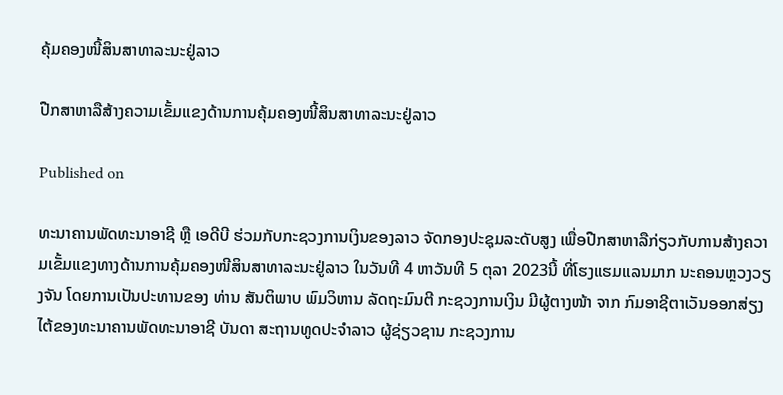ຄຸ້ມຄອງໜີ້ສິນສາທາລະນະຢູ່ລາວ

ປືກສາຫາລືສ້າງຄວາມເຂັ້ມແຂງດ້ານການຄຸ້ມຄອງໜີ້ສິນສາທາລະນະຢູ່ລາວ

Published on

ທະນາຄານພັດທະນາອາຊີ ຫຼື ເອດີບີ ຮ່ວມກັບກະຊວງການເງິນຂອງລາວ ຈັດກອງປະຊຸມລະດັບສູງ ເພື່ອປືກສາຫາລືກ່ຽວກັບການສ້າງຄວາມເຂັ້ມແຂງທາງດ້ານການຄຸ້ມຄອງໜີສິນສາທາລະນະຢູ່ລາວ ໃນວັນທີ 4 ຫາວັນທີ 5 ຕຸລາ 2023ນີ້ ທີ່ໂຮງແຮມແລນມາກ ນະຄອນຫຼວງວຽງຈັນ ໂດຍການເປັນປະທານຂອງ ທ່ານ ສັນຕິພາບ ພົມວິຫານ ລັດຖະມົນຕີ ກະຊວງການເງິນ ມີຜູ້ຕາງໜ້າ ຈາກ ກົມອາຊີຕາເວັນອອກສ່ຽງໄຕ້ຂອງທະນາຄານພັດທະນາອາຊີ ບັນດາ ສະຖານທູດປະຈໍາລາວ ຜູ້ຊ່ຽວຊານ ກະຊວງການ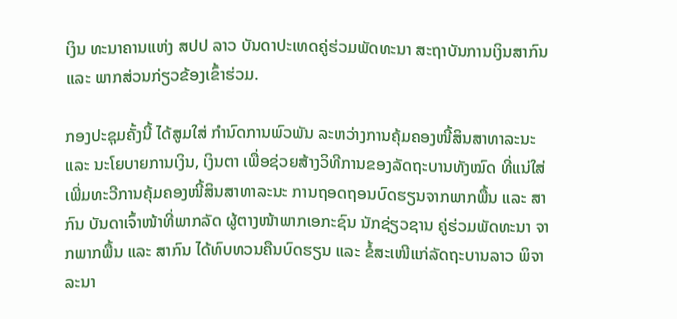ເງິນ ທະນາຄານແຫ່ງ ສປປ ລາວ ບັນດາປະເທດຄູ່ຮ່ວມພັດທະນາ ສະຖາບັນການເງິນສາກົນ ແລະ ພາກສ່ວນກ່ຽວຂ້ອງເຂົ້າຮ່ວມ.

ກອງປະຊຸມຄັ້ງນີ້ ໄດ້ສູມໃສ່ ກໍານົດການພົວພັນ ລະຫວ່າງການຄຸ້ມຄອງໜີ້ສິນສາທາລະນະ ແລະ ນະໂຍບາຍການເງິນ, ເງິນຕາ ເພື່ອຊ່ວຍສ້າງວິທີການຂອງລັດຖະບານທັງໝົດ ທີ່ແນ່ໃສ່ເພີ່ມທະວີການຄຸ້ມຄອງໜີ້ສິນສາທາລະນະ ການຖອດຖອນບົດຮຽນຈາກພາກພື້ນ ແລະ ສາກົນ ບັນດາເຈົ້າໜ້າທີ່ພາກລັດ ຜູ້ຕາງໜ້າພາກເອກະຊົນ ນັກຊ່ຽວຊານ ຄູ່ຮ່ວມພັດທະນາ ຈາກພາກພື້ນ ແລະ ສາກົນ ໄດ້ທົບທວນຄືນບົດຮຽນ ແລະ ຂໍ້ສະເໜີແກ່ລັດຖະບານລາວ ພິຈາລະນາ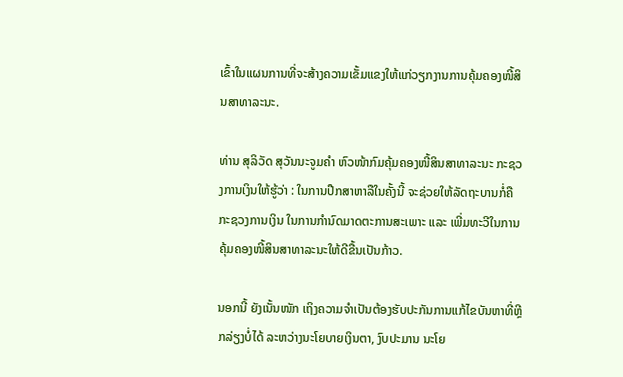ເຂົ້າໃນແຜນການທີ່ຈະສ້າງຄວາມເຂັ້ມແຂງໃຫ້ແກ່ວຽກງານການຄຸ້ມຄອງໜີ້ສິນສາທາລະນະ.

ທ່ານ ສຸລິວັດ ສຸວັນນະຈູມຄໍາ ຫົວໜ້າກົມຄຸ້ມຄອງໜີ້ສິນສາທາລະນະ ກະຊວງການເງິນໃຫ້ຮູ້ວ່າ : ໃນການປືກສາຫາລືໃນຄັ້ງນີ້ ຈະຊ່ວຍໃຫ້ລັດຖະບານກໍ່ຄືກະຊວງການເງິນ ໃນການກໍານົດມາດຕະການສະເພາະ ແລະ ເພີ່ມທະວີໃນການຄຸ້ມຄອງໜີ້ສິນສາທາລະນະໃຫ້ດີຂື້ນເປັນກ້າວ.

ນອກນີ້ ຍັງເນັ້ນໜັກ ເຖິງຄວາມຈໍາເປັນຕ້ອງຮັບປະກັນການແກ້ໄຂບັນຫາທີ່ຫຼີກລ່ຽງບໍ່ໄດ້ ລະຫວ່າງນະໂຍບາຍເງິນຕາ, ງົບປະມານ ນະໂຍ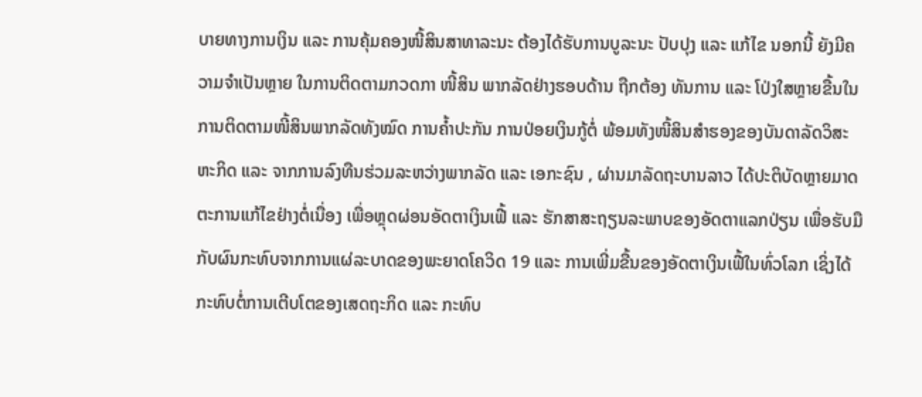ບາຍທາງການເງິນ ແລະ ການຄຸ້ມຄອງໜີ້ສິນສາທາລະນະ ຕ້ອງໄດ້ຮັບການບູລະນະ ປັບປຸງ ແລະ ແກ້ໄຂ ນອກນີ້ ຍັງມີຄວາມຈໍາເປັນຫຼາຍ ໃນການຕິດຕາມກວດກາ ໜີ້ສິນ ພາກລັດຢ່າງຮອບດ້ານ ຖືກຕ້ອງ ທັນການ ແລະ ໂປ່ງໃສຫຼາຍຂື້ນໃນການຕິດຕາມໜີ້ສິນພາກລັດທັງໝົດ ການຄໍ້າປະກັນ ການປ່ອຍເງິນກູ້ຕໍ່ ພ້ອມທັງໜີ້ສິນສໍາຮອງຂອງບັນດາລັດວິສະຫະກິດ ແລະ ຈາກການລົງທືນຮ່ວມລະຫວ່າງພາກລັດ ແລະ ເອກະຊົນ , ຜ່ານມາລັດຖະບານລາວ ໄດ້ປະຕິບັດຫຼາຍມາດຕະການແກ້ໄຂຢ່າງຕໍ່ເນື່ອງ ເພື່ອຫຼຸດຜ່ອນອັດຕາເງິນເຟີ້ ແລະ ຮັກສາສະຖຽນລະພາບຂອງອັດຕາແລກປ່ຽນ ເພື່ອຮັບມື ກັບຜົນກະທົບຈາກການແຜ່ລະບາດຂອງພະຍາດໂຄວິດ 19 ແລະ ການເພີ່ມຂື້ນຂອງອັດຕາເງິນເຟີ້ໃນທົ່ວໂລກ ເຊິ່ງໄດ້ກະທົບຕໍ່ການເຕີບໂຕຂອງເສດຖະກິດ ແລະ ກະທົບ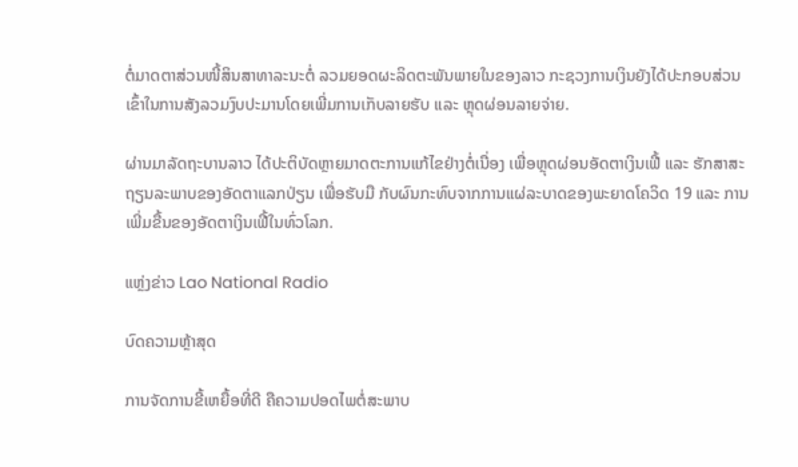ຕໍ່ມາດຕາສ່ວນໜີ້ສິນສາທາລະນະຕໍ່ ລວມຍອດຜະລິດຕະພັນພາຍໃນຂອງລາວ ກະຊວງການເງິນຍັງໄດ້ປະກອບສ່ວນເຂົ້າໃນການສັງລວມງົບປະມານໂດຍເພີ່ມການເກັບລາຍຮັບ ແລະ ຫຼຸດຜ່ອນລາຍຈ່າຍ.

ຜ່ານມາລັດຖະບານລາວ ໄດ້ປະຕິບັດຫຼາຍມາດຕະການແກ້ໄຂຢ່າງຕໍ່ເນື່ອງ ເພື່ອຫຼຸດຜ່ອນອັດຕາເງິນເຟີ້ ແລະ ຮັກສາສະຖຽນລະພາບຂອງອັດຕາແລກປ່ຽນ ເພື່ອຮັບມື ກັບຜົນກະທົບຈາກການແຜ່ລະບາດຂອງພະຍາດໂຄວິດ 19 ແລະ ການເພີ່ມຂື້ນຂອງອັດຕາເງິນເຟີ້ໃນທົ່ວໂລກ.

ແຫຼ່ງຂ່າວ Lao National Radio

ບົດຄວາມຫຼ້າສຸດ

ການຈັດການຂີ້ເຫຍື້ອທີ່ດີ ຄືຄວາມປອດໄພຕໍ່ສະພາບ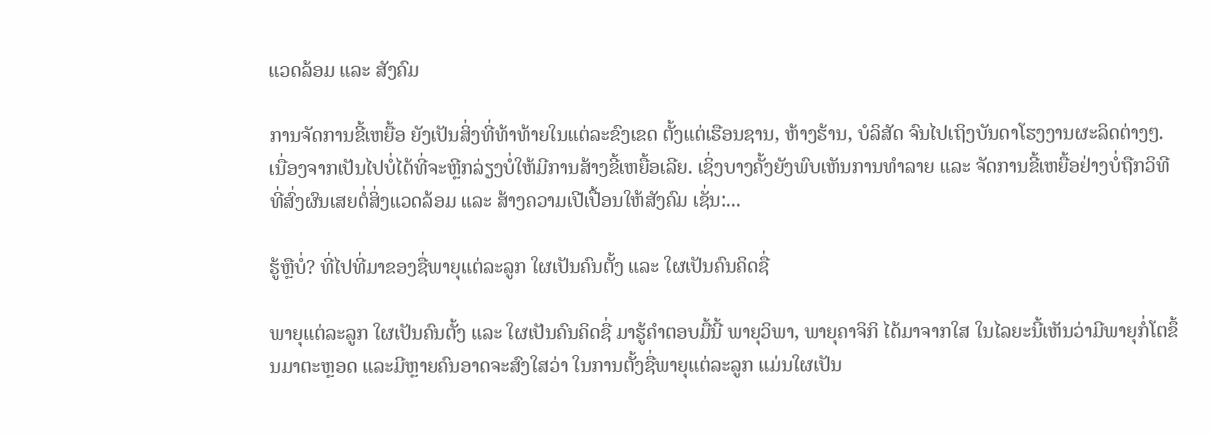ແວດລ້ອມ ແລະ ສັງຄົມ

ການຈັດການຂີ້ເຫຍື້ອ ຍັງເປັນສິ່ງທີ່ທ້າທ້າຍໃນແຕ່ລະຂົງເຂດ ຕັ້ງແຕ່ເຮືອນຊານ, ຫ້າງຮ້ານ, ບໍລິສັດ ຈົນໄປເຖິງບັນດາໂຮງງານຜະລິດຕ່າງໆ. ເນື່ອງຈາກເປັນໄປບໍ່ໄດ້ທີ່ຈະຫຼີກລ່ຽງບໍ່ໃຫ້ມີການສ້າງຂີ້ເຫຍື້ອເລີຍ. ເຊິ່ງບາງຄັ້ງຍັງພົບເຫັນການທຳລາຍ ແລະ ຈັດການຂີ້ເຫຍື້ອຢ່າງບໍ່ຖືກວິທີ ທີ່ສົ່ງຜົນເສຍຕໍ່ສິ່ງແວດລ້ອມ ແລະ ສ້າງຄວາມເປີເປື້ອນໃຫ້ສັງຄົມ ເຊັ່ນ:...

ຮູ້ຫຼືບໍ່? ທີ່ໄປທີ່ມາຂອງຊື່ພາຍຸແຕ່ລະລູກ ໃຜເປັນຄົນຕັ້ງ ແລະ ໃຜເປັນຄົນຄິດຊື່

ພາຍຸແຕ່ລະລູກ ໃຜເປັນຄົນຕັ້ງ ແລະ ໃຜເປັນຄົນຄິດຊື່ ມາຮູ້ຄຳຕອບມື້ນີ້ ພາຍຸວິພາ, ພາຍຸຄາຈິກິ ໄດ້ມາຈາກໃສ ໃນໄລຍະນີ້ເຫັນວ່າມີພາຍຸກໍ່ໂຕຂຶ້ນມາຕະຫຼອດ ແລະມີຫຼາຍຄົນອາດຈະສົງໃສວ່າ ໃນການຕັ້ງຊື່ພາຍຸແຕ່ລະລູກ ແມ່ນໃຜເປັນ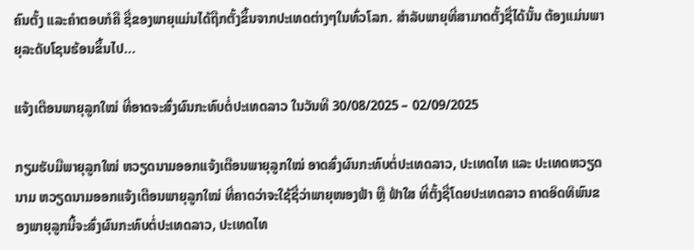ຄົນຕັ້ງ ແລະຄໍາຕອບກໍຄື ຊື່ຂອງພາຍຸແມ່ນໄດ້ຖືກຕັ້ງຂຶ້ນຈາກປະເທດຕ່າງໆໃນທົ່ວໂລກ. ສຳລັບພາຍຸທີ່ສາມາດຕັ້ງຊື່ໄດ້ນັ້ນ ຕ້ອງແມ່ນພາຍຸລະດັບໂຊນຮ້ອນຂຶ້ນໄປ...

ແຈ້ງເຕືອນພາຍຸລູກໃໝ່ ທີ່ອາດຈະສົ່ງຜົນກະທົບຕໍ່ປະເທດລາວ ໃນວັນທີ 30/08/2025 – 02/09/2025

ກຽມຮັບມືພາຍຸລູກໃໝ່ ຫວຽດນາມອອກແຈ້ງເຕືອນພາຍຸລູກໃໝ່ ອາດສົ່ງຜົນກະທົບຕໍ່ປະເທດລາວ, ປະເທດໄທ ແລະ ປະເທດຫວຽດນາມ ຫວຽດນາມອອກແຈ້ງເຕືອນພາຍຸລູກໃໝ່ ທີ່ຄາດວ່າຈະໃຊ້ຊື່ວ່າພາຍຸໜອງຟ້າ ຫຼື ຟ້າໃສ ທີ່ຕັ້ງຊື່ໂດຍປະເທດລາວ ຄາດອິດທິພົນຂອງພາຍຸລູກນີ້ຈະສົ່ງຜົນກະທົບຕໍ່ປະເທດລາວ, ປະເທດໄທ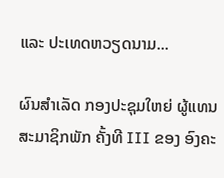ແລະ ປະເທດຫວຽດນາມ...

ຜົນສໍາເລັດ ກອງປະຊຸມໃຫຍ່ ຜູ້ແທນສະມາຊິກພັກ ຄັ້ງທີ III ຂອງ ອົງຄະ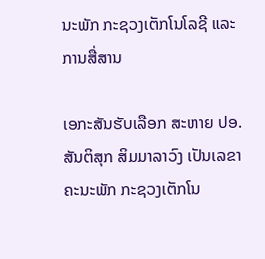ນະພັກ ກະຊວງເຕັກໂນໂລຊີ ແລະ ການສື່ສານ

ເອກະສັນຮັບເລືອກ ສະຫາຍ ປອ. ສັນຕິສຸກ ສິມມາລາວົງ ເປັນເລຂາຄະນະພັກ ກະຊວງເຕັກໂນ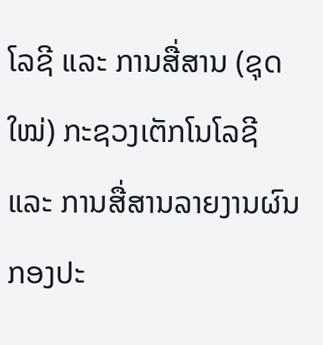ໂລຊີ ແລະ ການສື່ສານ (ຊຸດໃໝ່) ກະຊວງເຕັກໂນໂລຊີ ແລະ ການສື່ສານລາຍງານຜົນ ກອງປະ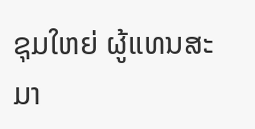ຊຸມໃຫຍ່ ຜູ້ແທນສະມາ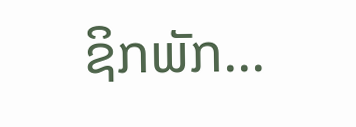ຊິກພັກ...